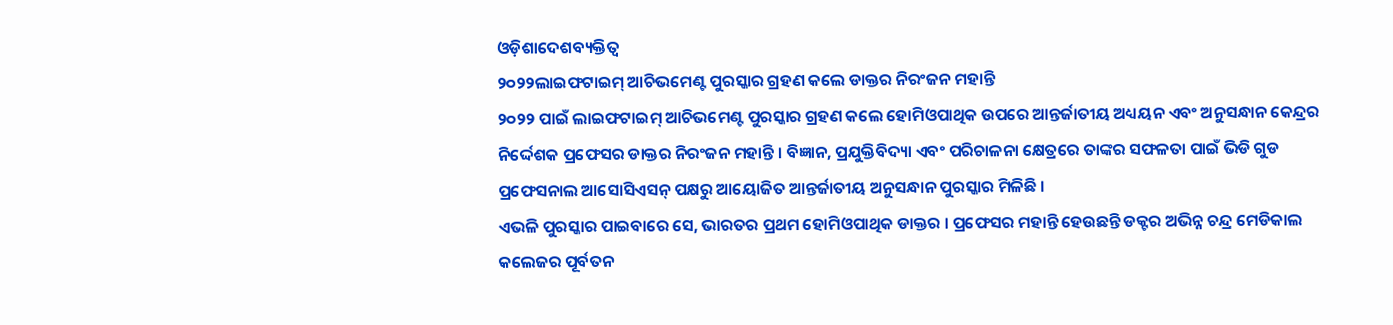ଓଡ଼ିଶାଦେଶବ୍ୟକ୍ତିତ୍ୱ
୨୦୨୨ଲାଇଫଟାଇମ୍ ଆଚିଭମେଣ୍ଟ ପୁରସ୍କାର ଗ୍ରହଣ କଲେ ଡାକ୍ତର ନିରଂଜନ ମହାନ୍ତି
୨୦୨୨ ପାଇଁ ଲାଇଫଟାଇମ୍ ଆଚିଭମେଣ୍ଟ ପୁରସ୍କାର ଗ୍ରହଣ କଲେ ହୋମିଓପାଥିକ ଉପରେ ଆନ୍ତର୍ଜାତୀୟ ଅଧ୍ୟୟନ ଏବଂ ଅନୁସନ୍ଧାନ କେନ୍ଦ୍ରର ନିର୍ଦ୍ଦେଶକ ପ୍ରଫେସର ଡାକ୍ତର ନିରଂଜନ ମହାନ୍ତି । ବିଜ୍ଞାନ, ପ୍ରଯୁକ୍ତିବିଦ୍ୟା ଏବଂ ପରିଚାଳନା କ୍ଷେତ୍ରରେ ତାଙ୍କର ସଫଳତା ପାଇଁ ଭିଡି ଗୁଡ ପ୍ରଫେସନାଲ ଆସୋସିଏସନ୍ ପକ୍ଷରୁ ଆୟୋଜିତ ଆନ୍ତର୍ଜାତୀୟ ଅନୁସନ୍ଧାନ ପୁରସ୍କାର ମିଳିଛି ।
ଏଭଳି ପୁରସ୍କାର ପାଇବାରେ ସେ, ଭାରତର ପ୍ରଥମ ହୋମିଓପାଥିକ ଡାକ୍ତର । ପ୍ରଫେସର ମହାନ୍ତି ହେଉଛନ୍ତି ଡକ୍ଟର ଅଭିନ୍ନ ଚନ୍ଦ୍ର ମେଡିକାଲ କଲେଜର ପୂର୍ବତନ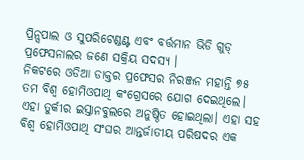ପ୍ରିନ୍ସପାଲ ଓ ସୁପରିଟେଣ୍ଡଣ୍ଟ ଏବଂ ବର୍ତ୍ତମାନ ଭିଡି ଗୁଡ୍ ପ୍ରଫେସନାଲର ଜଣେ ସକ୍ରିୟ ସଦସ୍ୟ ।
ନିକଟରେ ଓଡିଆ ଡାକ୍ତର ପ୍ରଫେସର ନିରଞ୍ଜନ ମହାନ୍ତି ୭୫ ତମ ବିଶ୍ୱ ହୋମିଓପାଥି କଂଗ୍ରେସରେ ଯୋଗ ଦେଇଥିଲେ। ଏହା ତୁର୍କୀର ଇସ୍ତାନବୁଲରେ ଅନୁଷ୍ଠିତ ହୋଇଥିଲା। ଏହା ସହ ବିଶ୍ୱ ହୋମିଓପାଥି ସଂଘର ଆନ୍ତର୍ଜାତୀୟ ପରିଷଦର ଏକ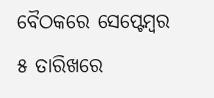ବୈଠକରେ ସେପ୍ଟେମ୍ବର ୫ ତାରିଖରେ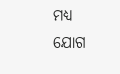ମଧ୍ୟ ଯୋଗ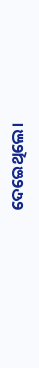ଦେଇେଥିଲେ।